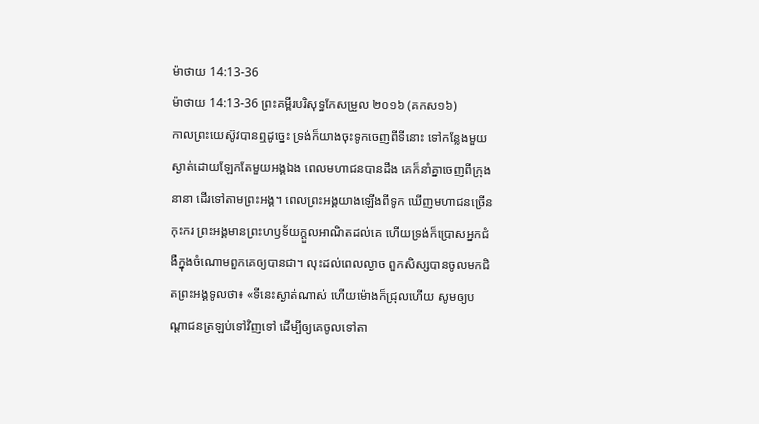ម៉ាថាយ 14:13-36
ម៉ាថាយ 14:13-36 ព្រះគម្ពីរបរិសុទ្ធកែសម្រួល ២០១៦ (គកស១៦)
កាលព្រះយេស៊ូវបានឮដូច្នេះ ទ្រង់ក៏យាងចុះទូកចេញពីទីនោះ ទៅកន្លែងមួយស្ងាត់ដោយឡែកតែមួយអង្គឯង ពេលមហាជនបានដឹង គេក៏នាំគ្នាចេញពីក្រុងនានា ដើរទៅតាមព្រះអង្គ។ ពេលព្រះអង្គយាងឡើងពីទូក ឃើញមហាជនច្រើនកុះករ ព្រះអង្គមានព្រះហឫទ័យក្តួលអាណិតដល់គេ ហើយទ្រង់ក៏ប្រោសអ្នកជំងឺក្នុងចំណោមពួកគេឲ្យបានជា។ លុះដល់ពេលល្ងាច ពួកសិស្សបានចូលមកជិតព្រះអង្គទូលថា៖ «ទីនេះស្ងាត់ណាស់ ហើយម៉ោងក៏ជ្រុលហើយ សូមឲ្យបណ្តាជនត្រឡប់ទៅវិញទៅ ដើម្បីឲ្យគេចូលទៅតា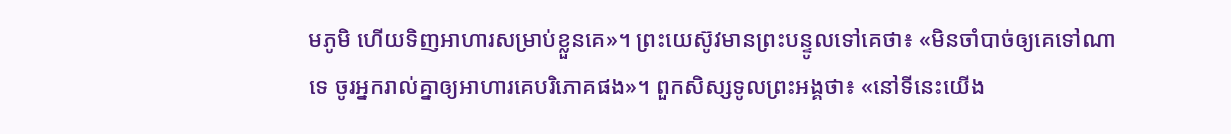មភូមិ ហើយទិញអាហារសម្រាប់ខ្លួនគេ»។ ព្រះយេស៊ូវមានព្រះបន្ទូលទៅគេថា៖ «មិនចាំបាច់ឲ្យគេទៅណាទេ ចូរអ្នករាល់គ្នាឲ្យអាហារគេបរិភោគផង»។ ពួកសិស្សទូលព្រះអង្គថា៖ «នៅទីនេះយើង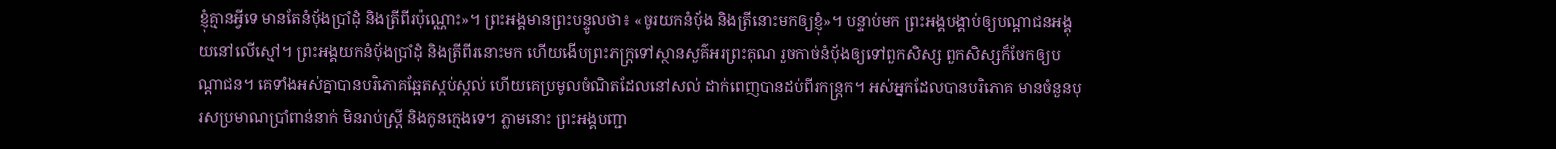ខ្ញុំគ្មានអ្វីទេ មានតែនំបុ័ងប្រាំដុំ និងត្រីពីរប៉ុណ្ណោះ»។ ព្រះអង្គមានព្រះបន្ទូលថា៖ «ចូរយកនំបុ័ង និងត្រីនោះមកឲ្យខ្ញុំ»។ បន្ទាប់មក ព្រះអង្គបង្គាប់ឲ្យបណ្តាជនអង្គុយនៅលើស្មៅ។ ព្រះអង្គយកនំប៉័ងប្រាំដុំ និងត្រីពីរនោះមក ហើយងើបព្រះភក្ត្រទៅស្ថានសួគ៌អរព្រះគុណ រួចកាច់នំប៉័ងឲ្យទៅពួកសិស្ស ពួកសិស្សក៏ចែកឲ្យបណ្ដាជន។ គេទាំងអស់គ្នាបានបរិភោគឆ្អែតស្កប់ស្កល់ ហើយគេប្រមូលចំណិតដែលនៅសល់ ដាក់ពេញបានដប់ពីរកន្ត្រក។ អស់អ្នកដែលបានបរិភោគ មានចំនួនបុរសប្រមាណប្រាំពាន់នាក់ មិនរាប់ស្ត្រី និងកូនក្មេងទេ។ ភ្លាមនោះ ព្រះអង្គបញ្ជា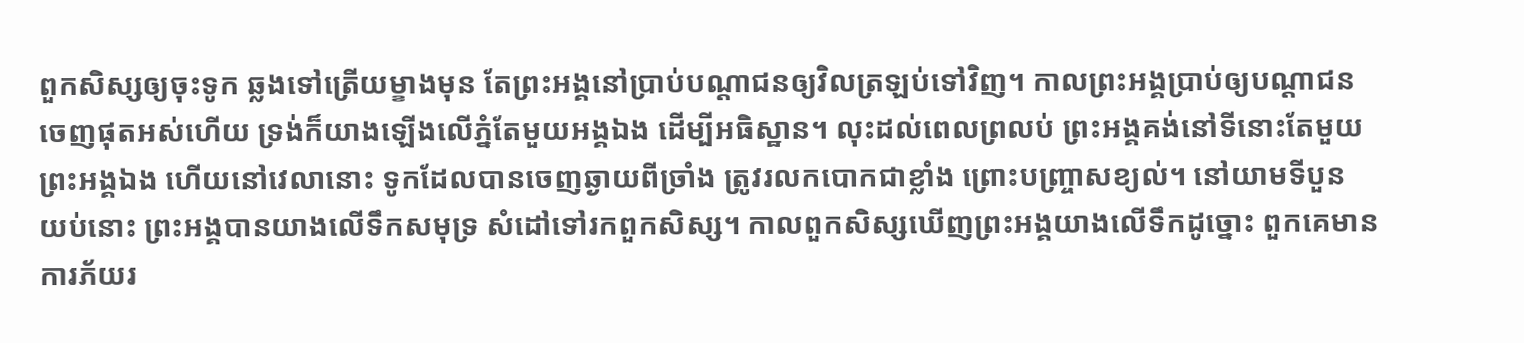ពួកសិស្សឲ្យចុះទូក ឆ្លងទៅត្រើយម្ខាងមុន តែព្រះអង្គនៅប្រាប់បណ្តាជនឲ្យវិលត្រឡប់ទៅវិញ។ កាលព្រះអង្គប្រាប់ឲ្យបណ្តាជនចេញផុតអស់ហើយ ទ្រង់ក៏យាងឡើងលើភ្នំតែមួយអង្គឯង ដើម្បីអធិស្ឋាន។ លុះដល់ពេលព្រលប់ ព្រះអង្គគង់នៅទីនោះតែមួយព្រះអង្គឯង ហើយនៅវេលានោះ ទូកដែលបានចេញឆ្ងាយពីច្រាំង ត្រូវរលកបោកជាខ្លាំង ព្រោះបញ្រ្ចាសខ្យល់។ នៅយាមទីបួន យប់នោះ ព្រះអង្គបានយាងលើទឹកសមុទ្រ សំដៅទៅរកពួកសិស្ស។ កាលពួកសិស្សឃើញព្រះអង្គយាងលើទឹកដូច្នោះ ពួកគេមានការភ័យរ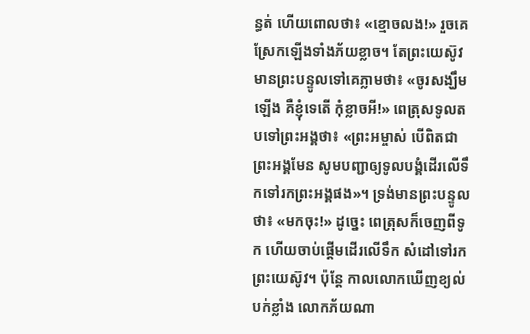ន្ធត់ ហើយពោលថា៖ «ខ្មោចលង!» រួចគេស្រែកឡើងទាំងភ័យខ្លាច។ តែព្រះយេស៊ូវមានព្រះបន្ទូលទៅគេភ្លាមថា៖ «ចូរសង្ឃឹមឡើង គឺខ្ញុំទេតើ កុំខ្លាចអី!» ពេត្រុសទូលតបទៅព្រះអង្គថា៖ «ព្រះអម្ចាស់ បើពិតជាព្រះអង្គមែន សូមបញ្ជាឲ្យទូលបង្គំដើរលើទឹកទៅរកព្រះអង្គផង»។ ទ្រង់មានព្រះបន្ទូលថា៖ «មកចុះ!» ដូច្នេះ ពេត្រុសក៏ចេញពីទូក ហើយចាប់ផ្ដើមដើរលើទឹក សំដៅទៅរកព្រះយេស៊ូវ។ ប៉ុន្តែ កាលលោកឃើញខ្យល់បក់ខ្លាំង លោកភ័យណា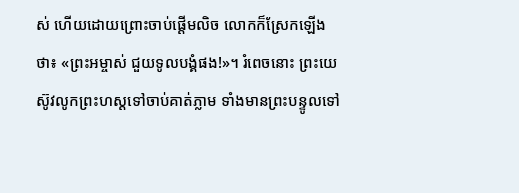ស់ ហើយដោយព្រោះចាប់ផ្ដើមលិច លោកក៏ស្រែកឡើងថា៖ «ព្រះអម្ចាស់ ជួយទូលបង្គំផង!»។ រំពេចនោះ ព្រះយេស៊ូវលូកព្រះហស្តទៅចាប់គាត់ភ្លាម ទាំងមានព្រះបន្ទូលទៅ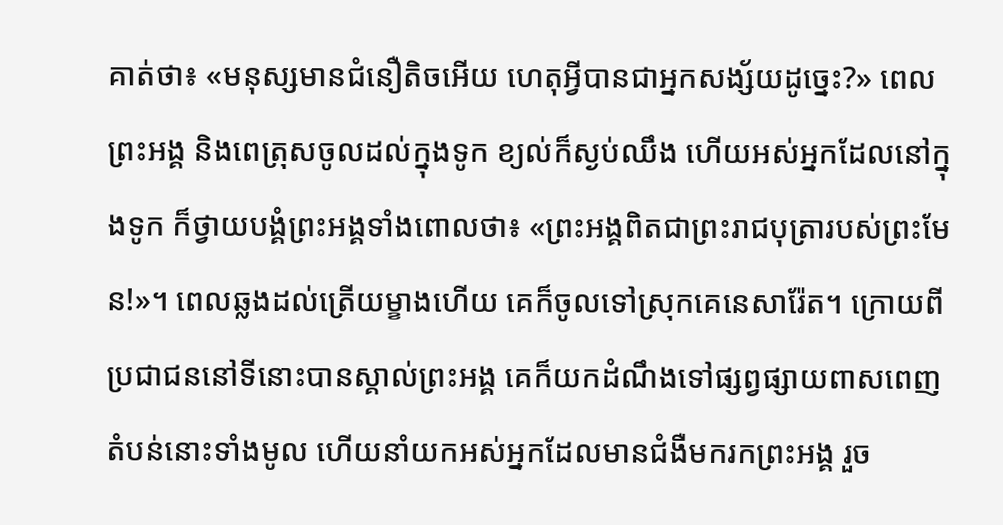គាត់ថា៖ «មនុស្សមានជំនឿតិចអើយ ហេតុអ្វីបានជាអ្នកសង្ស័យដូច្នេះ?» ពេលព្រះអង្គ និងពេត្រុសចូលដល់ក្នុងទូក ខ្យល់ក៏ស្ងប់ឈឹង ហើយអស់អ្នកដែលនៅក្នុងទូក ក៏ថ្វាយបង្គំព្រះអង្គទាំងពោលថា៖ «ព្រះអង្គពិតជាព្រះរាជបុត្រារបស់ព្រះមែន!»។ ពេលឆ្លងដល់ត្រើយម្ខាងហើយ គេក៏ចូលទៅស្រុកគេនេសារ៉ែត។ ក្រោយពីប្រជាជននៅទីនោះបានស្គាល់ព្រះអង្គ គេក៏យកដំណឹងទៅផ្សព្វផ្សាយពាសពេញតំបន់នោះទាំងមូល ហើយនាំយកអស់អ្នកដែលមានជំងឺមករកព្រះអង្គ រួច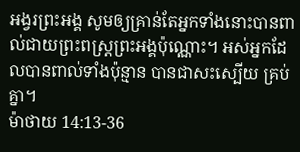អង្វរព្រះអង្គ សូមឲ្យគ្រាន់តែអ្នកទាំងនោះបានពាល់ជាយព្រះពស្ត្រព្រះអង្គប៉ុណ្ណោះ។ អស់អ្នកដែលបានពាល់ទាំងប៉ុន្មាន បានជាសះស្បើយ គ្រប់គ្នា។
ម៉ាថាយ 14:13-36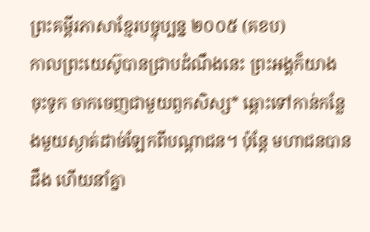ព្រះគម្ពីរភាសាខ្មែរបច្ចុប្បន្ន ២០០៥ (គខប)
កាលព្រះយេស៊ូបានជ្រាបដំណឹងនេះ ព្រះអង្គក៏យាងចុះទូក ចាកចេញជាមួយពួកសិស្ស* ឆ្ពោះទៅកាន់កន្លែងមួយស្ងាត់ដាច់ឡែកពីបណ្ដាជន។ ប៉ុន្តែ មហាជនបានដឹង ហើយនាំគ្នា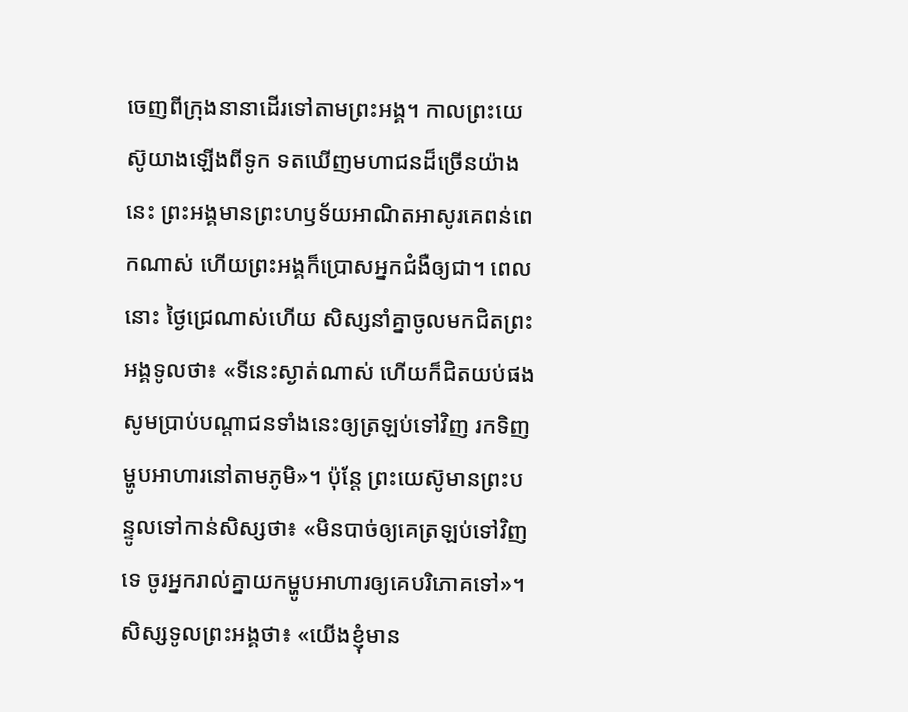ចេញពីក្រុងនានាដើរទៅតាមព្រះអង្គ។ កាលព្រះយេស៊ូយាងឡើងពីទូក ទតឃើញមហាជនដ៏ច្រើនយ៉ាងនេះ ព្រះអង្គមានព្រះហឫទ័យអាណិតអាសូរគេពន់ពេកណាស់ ហើយព្រះអង្គក៏ប្រោសអ្នកជំងឺឲ្យជា។ ពេលនោះ ថ្ងៃជ្រេណាស់ហើយ សិស្សនាំគ្នាចូលមកជិតព្រះអង្គទូលថា៖ «ទីនេះស្ងាត់ណាស់ ហើយក៏ជិតយប់ផង សូមប្រាប់បណ្ដាជនទាំងនេះឲ្យត្រឡប់ទៅវិញ រកទិញម្ហូបអាហារនៅតាមភូមិ»។ ប៉ុន្តែ ព្រះយេស៊ូមានព្រះបន្ទូលទៅកាន់សិស្សថា៖ «មិនបាច់ឲ្យគេត្រឡប់ទៅវិញទេ ចូរអ្នករាល់គ្នាយកម្ហូបអាហារឲ្យគេបរិភោគទៅ»។ សិស្សទូលព្រះអង្គថា៖ «យើងខ្ញុំមាន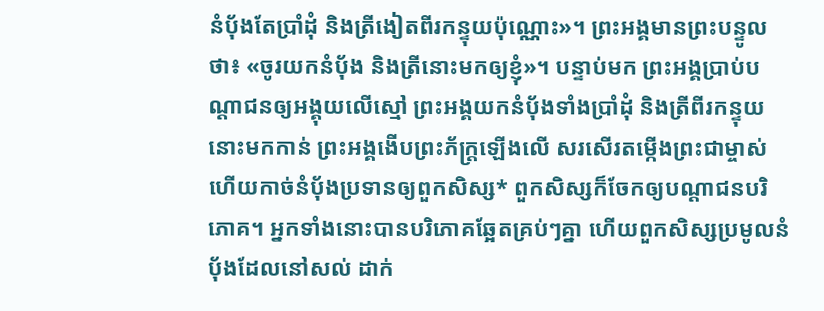នំប៉័ងតែប្រាំដុំ និងត្រីងៀតពីរកន្ទុយប៉ុណ្ណោះ»។ ព្រះអង្គមានព្រះបន្ទូលថា៖ «ចូរយកនំប៉័ង និងត្រីនោះមកឲ្យខ្ញុំ»។ បន្ទាប់មក ព្រះអង្គប្រាប់បណ្ដាជនឲ្យអង្គុយលើស្មៅ ព្រះអង្គយកនំប៉័ងទាំងប្រាំដុំ និងត្រីពីរកន្ទុយនោះមកកាន់ ព្រះអង្គងើបព្រះភ័ក្ត្រឡើងលើ សរសើរតម្កើងព្រះជាម្ចាស់ ហើយកាច់នំប៉័ងប្រទានឲ្យពួកសិស្ស* ពួកសិស្សក៏ចែកឲ្យបណ្ដាជនបរិភោគ។ អ្នកទាំងនោះបានបរិភោគឆ្អែតគ្រប់ៗគ្នា ហើយពួកសិស្សប្រមូលនំប៉័ងដែលនៅសល់ ដាក់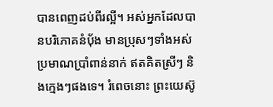បានពេញដប់ពីរល្អី។ អស់អ្នកដែលបានបរិភោគនំប៉័ង មានប្រុសៗទាំងអស់ប្រមាណប្រាំពាន់នាក់ ឥតគិតស្រីៗ និងក្មេងៗផងទេ។ រំពេចនោះ ព្រះយេស៊ូ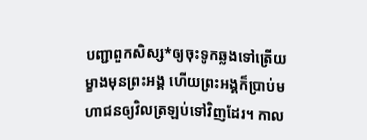បញ្ជាពួកសិស្ស*ឲ្យចុះទូកឆ្លងទៅត្រើយម្ខាងមុនព្រះអង្គ ហើយព្រះអង្គក៏ប្រាប់មហាជនឲ្យវិលត្រឡប់ទៅវិញដែរ។ កាល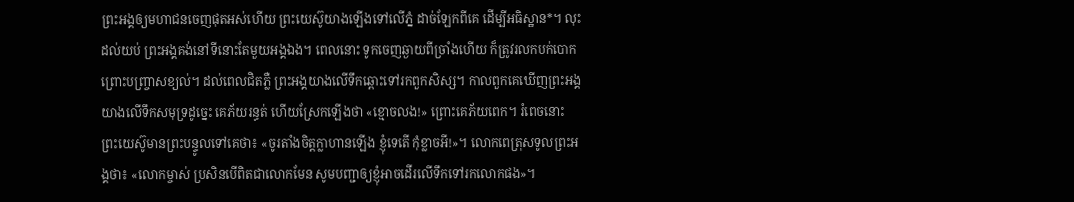ព្រះអង្គឲ្យមហាជនចេញផុតអស់ហើយ ព្រះយេស៊ូយាងឡើងទៅលើភ្នំ ដាច់ឡែកពីគេ ដើម្បីអធិស្ឋាន*។ លុះដល់យប់ ព្រះអង្គគង់នៅទីនោះតែមួយអង្គឯង។ ពេលនោះ ទូកចេញឆ្ងាយពីច្រាំងហើយ ក៏ត្រូវរលកបក់បោក ព្រោះបញ្ច្រាសខ្យល់។ ដល់ពេលជិតភ្លឺ ព្រះអង្គយាងលើទឹកឆ្ពោះទៅរកពួកសិស្ស។ កាលពួកគេឃើញព្រះអង្គយាងលើទឹកសមុទ្រដូច្នេះ គេភ័យរន្ធត់ ហើយស្រែកឡើងថា «ខ្មោចលង!» ព្រោះគេភ័យពេក។ រំពេចនោះ ព្រះយេស៊ូមានព្រះបន្ទូលទៅគេថា៖ «ចូរតាំងចិត្តក្លាហានឡើង ខ្ញុំទេតើ កុំខ្លាចអី!»។ លោកពេត្រុសទូលព្រះអង្គថា៖ «លោកម្ចាស់ ប្រសិនបើពិតជាលោកមែន សូមបញ្ជាឲ្យខ្ញុំអាចដើរលើទឹកទៅរកលោកផង»។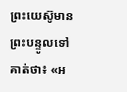ព្រះយេស៊ូមានព្រះបន្ទូលទៅគាត់ថា៖ «អ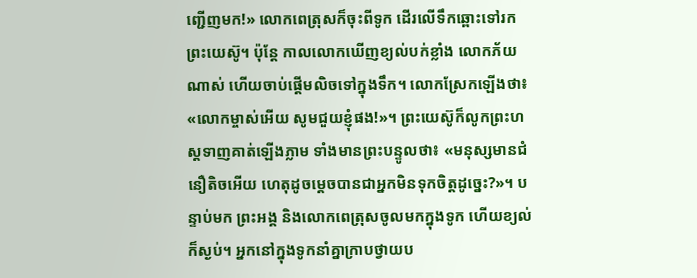ញ្ជើញមក!» លោកពេត្រុសក៏ចុះពីទូក ដើរលើទឹកឆ្ពោះទៅរកព្រះយេស៊ូ។ ប៉ុន្តែ កាលលោកឃើញខ្យល់បក់ខ្លាំង លោកភ័យណាស់ ហើយចាប់ផ្ដើមលិចទៅក្នុងទឹក។ លោកស្រែកឡើងថា៖ «លោកម្ចាស់អើយ សូមជួយខ្ញុំផង!»។ ព្រះយេស៊ូក៏លូកព្រះហស្ដទាញគាត់ឡើងភ្លាម ទាំងមានព្រះបន្ទូលថា៖ «មនុស្សមានជំនឿតិចអើយ ហេតុដូចម្ដេចបានជាអ្នកមិនទុកចិត្តដូច្នេះ?»។ បន្ទាប់មក ព្រះអង្គ និងលោកពេត្រុសចូលមកក្នុងទូក ហើយខ្យល់ក៏ស្ងប់។ អ្នកនៅក្នុងទូកនាំគ្នាក្រាបថ្វាយប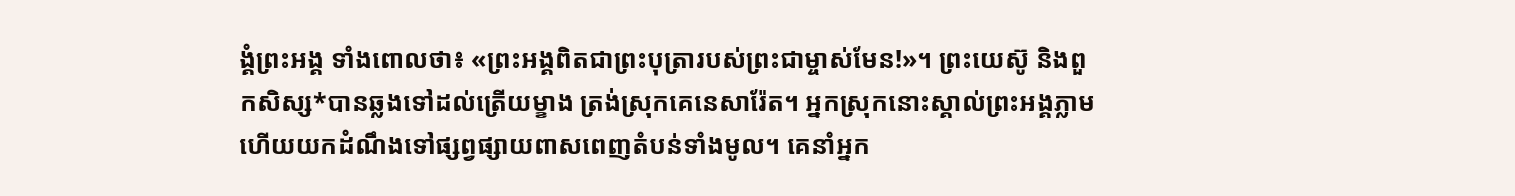ង្គំព្រះអង្គ ទាំងពោលថា៖ «ព្រះអង្គពិតជាព្រះបុត្រារបស់ព្រះជាម្ចាស់មែន!»។ ព្រះយេស៊ូ និងពួកសិស្ស*បានឆ្លងទៅដល់ត្រើយម្ខាង ត្រង់ស្រុកគេនេសារ៉ែត។ អ្នកស្រុកនោះស្គាល់ព្រះអង្គភ្លាម ហើយយកដំណឹងទៅផ្សព្វផ្សាយពាសពេញតំបន់ទាំងមូល។ គេនាំអ្នក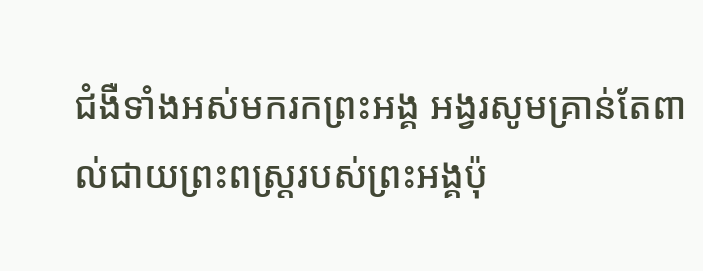ជំងឺទាំងអស់មករកព្រះអង្គ អង្វរសូមគ្រាន់តែពាល់ជាយព្រះពស្ដ្ររបស់ព្រះអង្គប៉ុ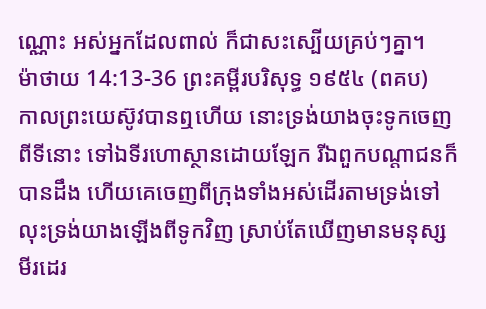ណ្ណោះ អស់អ្នកដែលពាល់ ក៏ជាសះស្បើយគ្រប់ៗគ្នា។
ម៉ាថាយ 14:13-36 ព្រះគម្ពីរបរិសុទ្ធ ១៩៥៤ (ពគប)
កាលព្រះយេស៊ូវបានឮហើយ នោះទ្រង់យាងចុះទូកចេញពីទីនោះ ទៅឯទីរហោស្ថានដោយឡែក រីឯពួកបណ្តាជនក៏បានដឹង ហើយគេចេញពីក្រុងទាំងអស់ដើរតាមទ្រង់ទៅ លុះទ្រង់យាងឡើងពីទូកវិញ ស្រាប់តែឃើញមានមនុស្សមីរដេរ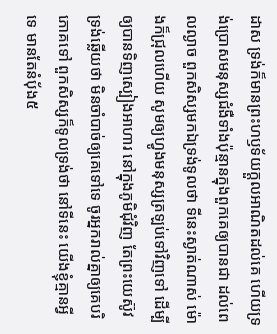ដាស ទ្រង់ក៏មានព្រះហឫទ័យក្តួលអាណិតដល់គេ ហើយទ្រង់ប្រោសមនុស្សជំងឺទាំងប៉ុន្មានក្នុងពួកគេឲ្យបានជា ដល់ពេលល្ងាច ពួកសិស្សមកឯទ្រង់ទូលថា ទីនេះស្ងាត់ណាស់ ម៉ោងក៏ជ្រុលហើយ សូមឲ្យហ្វូងមនុស្សត្រឡប់ទៅវិញទៅ ដើម្បីឲ្យបានទិញស្បៀងអាហារ នៅក្នុងភូមិជុំវិញ តែព្រះយេស៊ូវទ្រង់ឆ្លើយថា មិនចាំបាច់ឲ្យគេទៅទេ ចូរអ្នករាល់គ្នាឲ្យគេបរិភោគទៅ ពួកសិស្សក៏ទូលទ្រង់ថា នៅទីនេះ យើងខ្ញុំគ្មានអ្វីទេ មានតែនំបុ័ង៥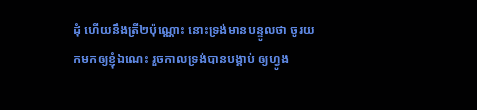ដុំ ហើយនឹងត្រី២ប៉ុណ្ណោះ នោះទ្រង់មានបន្ទូលថា ចូរយកមកឲ្យខ្ញុំឯណេះ រួចកាលទ្រង់បានបង្គាប់ ឲ្យហ្វូង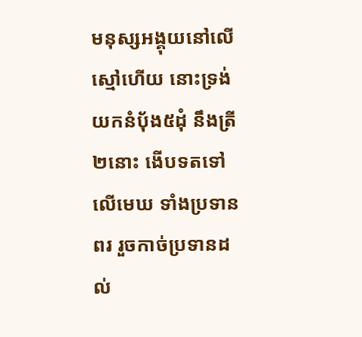មនុស្សអង្គុយនៅលើស្មៅហើយ នោះទ្រង់យកនំបុ័ង៥ដុំ នឹងត្រី២នោះ ងើបទតទៅលើមេឃ ទាំងប្រទានពរ រួចកាច់ប្រទានដល់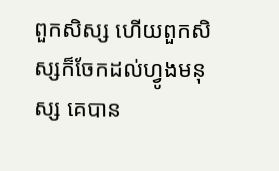ពួកសិស្ស ហើយពួកសិស្សក៏ចែកដល់ហ្វូងមនុស្ស គេបាន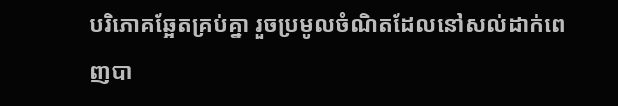បរិភោគឆ្អែតគ្រប់គ្នា រួចប្រមូលចំណិតដែលនៅសល់ដាក់ពេញបា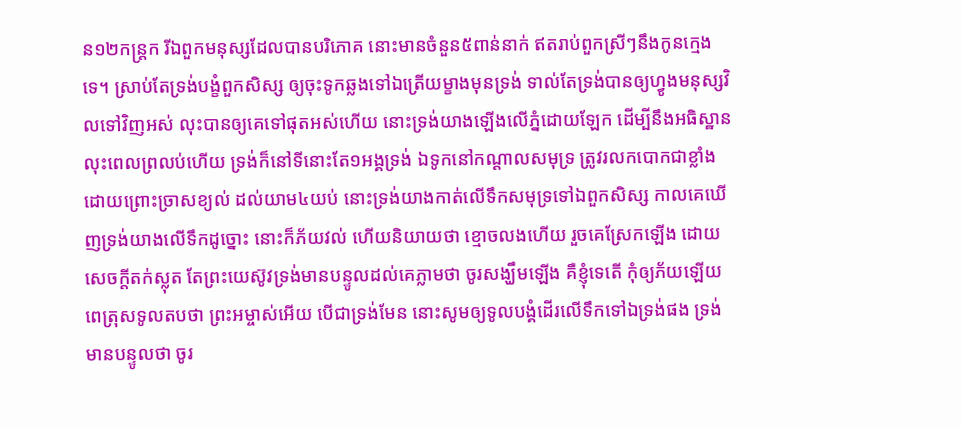ន១២កន្ត្រក រីឯពួកមនុស្សដែលបានបរិភោគ នោះមានចំនួន៥ពាន់នាក់ ឥតរាប់ពួកស្រីៗនឹងកូនក្មេងទេ។ ស្រាប់តែទ្រង់បង្ខំពួកសិស្ស ឲ្យចុះទូកឆ្លងទៅឯត្រើយម្ខាងមុនទ្រង់ ទាល់តែទ្រង់បានឲ្យហ្វូងមនុស្សវិលទៅវិញអស់ លុះបានឲ្យគេទៅផុតអស់ហើយ នោះទ្រង់យាងឡើងលើភ្នំដោយឡែក ដើម្បីនឹងអធិស្ឋាន លុះពេលព្រលប់ហើយ ទ្រង់ក៏នៅទីនោះតែ១អង្គទ្រង់ ឯទូកនៅកណ្តាលសមុទ្រ ត្រូវរលកបោកជាខ្លាំង ដោយព្រោះច្រាសខ្យល់ ដល់យាម៤យប់ នោះទ្រង់យាងកាត់លើទឹកសមុទ្រទៅឯពួកសិស្ស កាលគេឃើញទ្រង់យាងលើទឹកដូច្នោះ នោះក៏ភ័យវល់ ហើយនិយាយថា ខ្មោចលងហើយ រួចគេស្រែកឡើង ដោយសេចក្ដីតក់ស្លុត តែព្រះយេស៊ូវទ្រង់មានបន្ទូលដល់គេភ្លាមថា ចូរសង្ឃឹមឡើង គឺខ្ញុំទេតើ កុំឲ្យភ័យឡើយ ពេត្រុសទូលតបថា ព្រះអម្ចាស់អើយ បើជាទ្រង់មែន នោះសូមឲ្យទូលបង្គំដើរលើទឹកទៅឯទ្រង់ផង ទ្រង់មានបន្ទូលថា ចូរ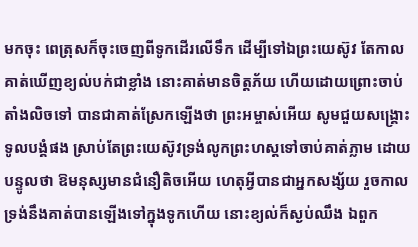មកចុះ ពេត្រុសក៏ចុះចេញពីទូកដើរលើទឹក ដើម្បីទៅឯព្រះយេស៊ូវ តែកាលគាត់ឃើញខ្យល់បក់ជាខ្លាំង នោះគាត់មានចិត្តភ័យ ហើយដោយព្រោះចាប់តាំងលិចទៅ បានជាគាត់ស្រែកឡើងថា ព្រះអម្ចាស់អើយ សូមជួយសង្គ្រោះទូលបង្គំផង ស្រាប់តែព្រះយេស៊ូវទ្រង់លូកព្រះហស្តទៅចាប់គាត់ភ្លាម ដោយបន្ទូលថា ឱមនុស្សមានជំនឿតិចអើយ ហេតុអ្វីបានជាអ្នកសង្ស័យ រួចកាលទ្រង់នឹងគាត់បានឡើងទៅក្នុងទូកហើយ នោះខ្យល់ក៏ស្ងប់ឈឹង ឯពួក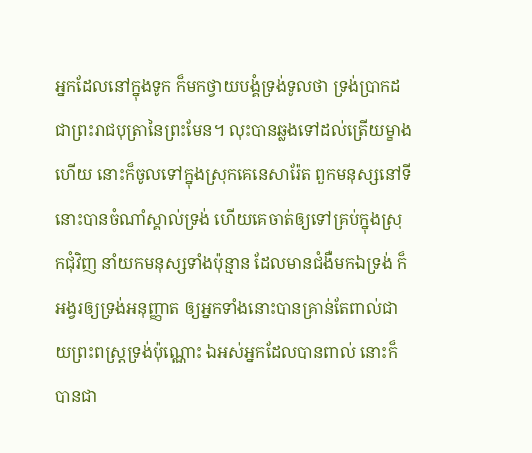អ្នកដែលនៅក្នុងទូក ក៏មកថ្វាយបង្គំទ្រង់ទូលថា ទ្រង់ប្រាកដជាព្រះរាជបុត្រានៃព្រះមែន។ លុះបានឆ្លងទៅដល់ត្រើយម្ខាងហើយ នោះក៏ចូលទៅក្នុងស្រុកគេនេសារ៉ែត ពួកមនុស្សនៅទីនោះបានចំណាំស្គាល់ទ្រង់ ហើយគេចាត់ឲ្យទៅគ្រប់ក្នុងស្រុកជុំវិញ នាំយកមនុស្សទាំងប៉ុន្មាន ដែលមានជំងឺមកឯទ្រង់ ក៏អង្វរឲ្យទ្រង់អនុញ្ញាត ឲ្យអ្នកទាំងនោះបានគ្រាន់តែពាល់ជាយព្រះពស្ត្រទ្រង់ប៉ុណ្ណោះ ឯអស់អ្នកដែលបានពាល់ នោះក៏បានជា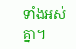ទាំងអស់គ្នា។